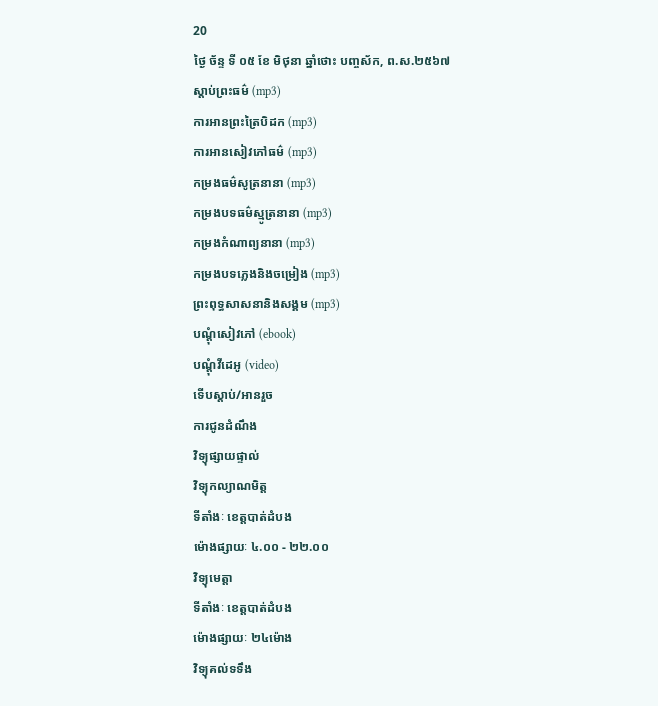20
ថ្ងៃ ច័ន្ទ ទី ០៥ ខែ មិថុនា ឆ្នាំថោះ បញ្ចស័ក, ព.ស.២៥៦៧
ស្តាប់ព្រះធម៌ (mp3)
ការអានព្រះត្រៃបិដក (mp3)
ការអានសៀវភៅធម៌ (mp3)
កម្រងធម៌សូត្រនានា (mp3)
កម្រងបទធម៌ស្មូត្រនានា (mp3)
កម្រងកំណាព្យនានា (mp3)
កម្រងបទភ្លេងនិងចម្រៀង (mp3)
ព្រះពុទ្ធសាសនានិងសង្គម (mp3)
បណ្តុំសៀវភៅ (ebook)
បណ្តុំវីដេអូ (video)
ទើបស្តាប់/អានរួច
ការជូនដំណឹង
វិទ្យុផ្សាយផ្ទាល់
វិទ្យុកល្យាណមិត្ត
ទីតាំងៈ ខេត្តបាត់ដំបង
ម៉ោងផ្សាយៈ ៤.០០ - ២២.០០
វិទ្យុមេត្តា
ទីតាំងៈ ខេត្តបាត់ដំបង
ម៉ោងផ្សាយៈ ២៤ម៉ោង
វិទ្យុគល់ទទឹង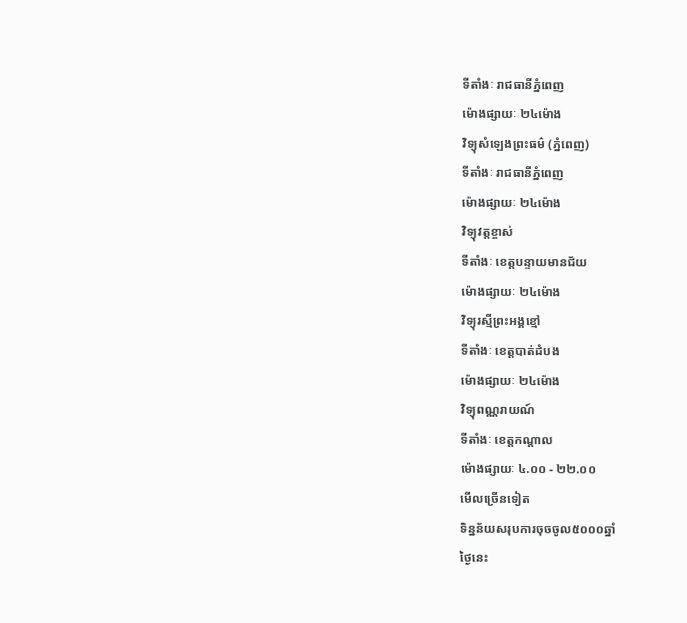ទីតាំងៈ រាជធានីភ្នំពេញ
ម៉ោងផ្សាយៈ ២៤ម៉ោង
វិទ្យុសំឡេងព្រះធម៌ (ភ្នំពេញ)
ទីតាំងៈ រាជធានីភ្នំពេញ
ម៉ោងផ្សាយៈ ២៤ម៉ោង
វិទ្យុវត្តខ្ចាស់
ទីតាំងៈ ខេត្តបន្ទាយមានជ័យ
ម៉ោងផ្សាយៈ ២៤ម៉ោង
វិទ្យុរស្មីព្រះអង្គខ្មៅ
ទីតាំងៈ ខេត្តបាត់ដំបង
ម៉ោងផ្សាយៈ ២៤ម៉ោង
វិទ្យុពណ្ណរាយណ៍
ទីតាំងៈ ខេត្តកណ្តាល
ម៉ោងផ្សាយៈ ៤.០០ - ២២.០០
មើលច្រើនទៀត
ទិន្នន័យសរុបការចុចចូល៥០០០ឆ្នាំ
ថ្ងៃនេះ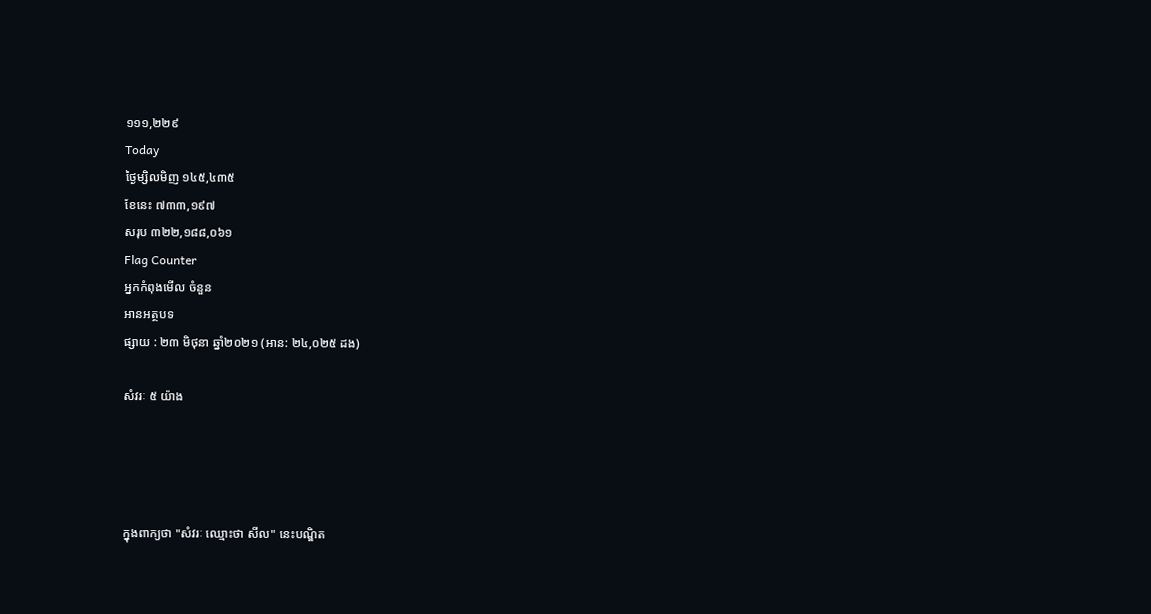១១១,២២៩
Today
ថ្ងៃម្សិលមិញ ១៤៥,៤៣៥
ខែនេះ ៧៣៣,១៩៧
សរុប ៣២២,១៨៨,០៦១
Flag Counter
អ្នកកំពុងមើល ចំនួន
អានអត្ថបទ
ផ្សាយ : ២៣ មិថុនា ឆ្នាំ២០២១ (អាន: ២៤,០២៥ ដង)

សំវរៈ ៥ យ៉ាង




ក្នុងពាក្យថា "សំវរៈ ឈ្មោះថា សីល" នេះបណ្ឌិត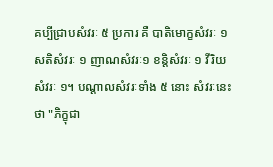គប្បីជ្រាបសំវរៈ ៥ ប្រការ គឺ បាតិមោក្ខសំវរៈ ១ សតិសំវរៈ ១ ញាណសំវរៈ១ ខន្តិសំវរៈ ១ វីរិយសំវរៈ ១។ បណ្ដាលសំវរៈទាំង ៥ នោះ សំវរៈនេះថា "ភិក្ខុជា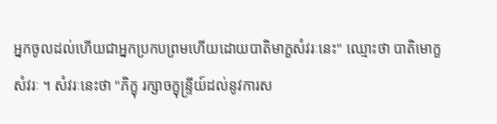អ្នកចូលដល់ហើយជាអ្នកប្រកបព្រមហើយដោយបាតិមាក្ខសំវរៈនេះ" ឈ្មោះថា បាតិមោក្ខសំវរៈ ។ សំវរៈនេះថា "ភិក្ខុ រក្សាចក្ខុន្ទ្រីយ៍ដល់នូវការស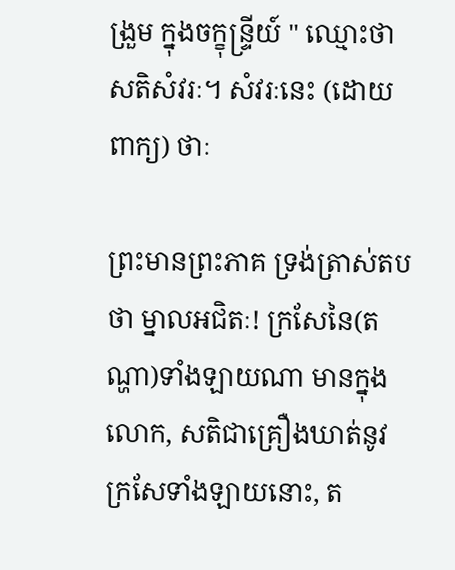ង្រួម ក្នុងចក្ខុន្ទ្រីយ៍ " ឈ្មោះថា សតិសំវរៈ។ សំវរៈនេះ (ដោយពាក្យ) ថាៈ

ព្រះមានព្រះភាគ ទ្រង់ត្រាស់តបថា ម្នាលអជិតៈ! ក្រសែនៃ(តណ្ហា)ទាំងឡាយណា មានក្នុងលោក, សតិជាគ្រឿងឃាត់នូវក្រសែទាំងឡាយនោះ, ត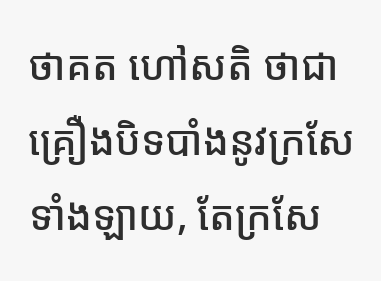ថាគត ហៅសតិ ថាជាគ្រឿងបិទបាំងនូវក្រសែទាំងឡាយ, តែក្រសែ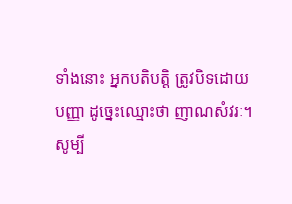ទាំងនោះ អ្នកបតិបត្តិ ត្រូវបិទដោយបញ្ញា ដូច្នេះឈ្មោះថា ញាណសំវរៈ។ សូម្បី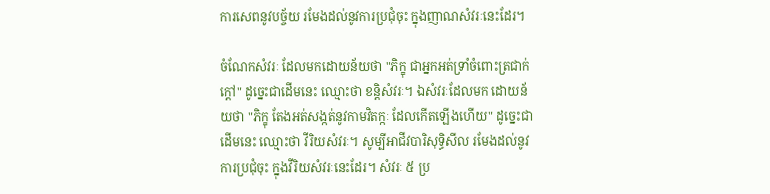ការសេពនូវបច្ច័យ រមែងដល់នូវការប្រជុំចុះ ក្នុងញាណសំវរៈនេះដែរ។

ចំណែកសំវរៈ ដែលមកដោយន័យថា "ភិក្ខុ ជាអ្នកអត់ទ្រាំចំពោះត្រជាក់ក្ដៅ" ដូច្នេះជាដើមនេះ ឈ្មោះថា ខន្តិសំវរៈ។ ឯសំវរៈដែលមក ដោយន័យថា "ភិក្ខុ តែងអត់សង្កត់នូវកាមវិតក្កៈ ដែលកើតឡើងហើយ" ដូច្នេះជាដើមនេះ ឈ្មោះថា វីរិយសំវរៈ។ សូម្បីអាជីវបារិសុទ្ធិសីល រមែងដល់នូវការប្រជុំចុះ ក្នុងវីរិយសំវរៈនេះដែរ។ សំវរៈ ៥ ប្រ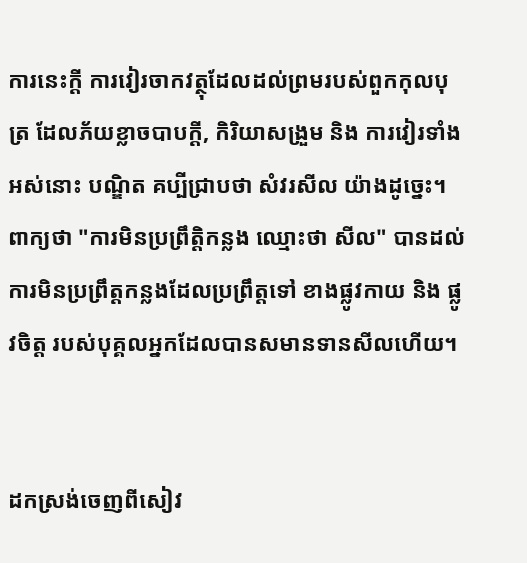ការនេះក្ដី ការវៀរចាកវត្ថុដែលដល់ព្រមរបស់ពួកកុលបុត្រ ដែលភ័យខ្លាចបាបក្ដី, កិរិយាសង្រួម និង ការវៀរទាំងអស់នោះ បណ្ឌិត គប្បីជ្រាបថា សំវរសីល យ៉ាងដូច្នេះ។ ពាក្យថា "ការមិនប្រព្រឹត្តិកន្លង ឈ្មោះថា សីល" បានដល់ ការមិនប្រព្រឹត្តកន្លងដែលប្រព្រឹត្តទៅ ខាងផ្លូវកាយ និង ផ្លូវចិត្ត របស់បុគ្គលអ្នកដែលបានសមានទានសីលហើយ។


ដកស្រង់ចេញពីសៀវ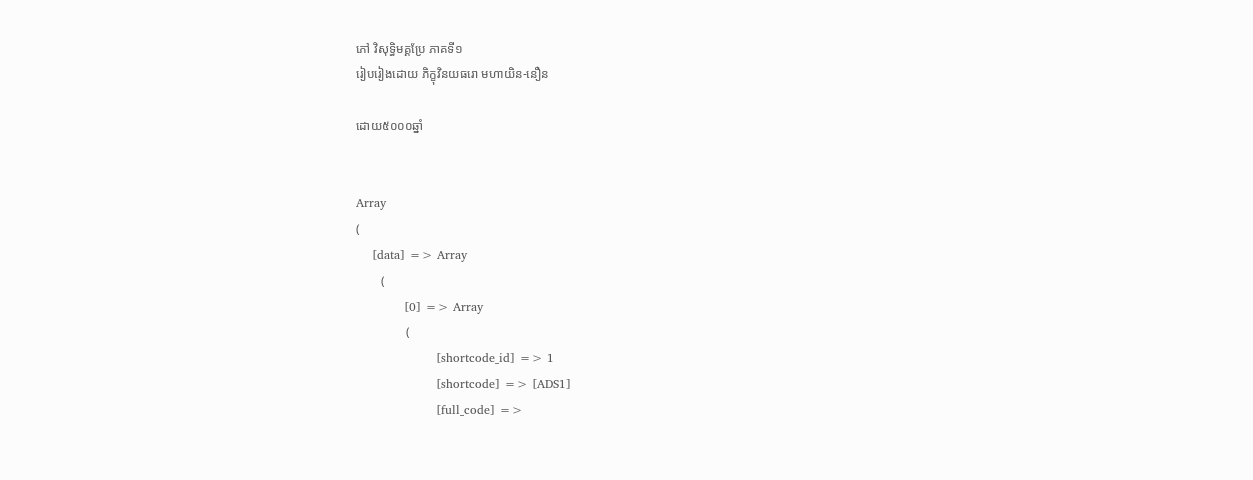ភៅ វិសុទ្ធិមគ្គប្រែ ភាគទី១
រៀបរៀងដោយ ភិក្ខុវិនយធរោ មហាយិន-នឿន

ដោយ៥០០០ឆ្នាំ


Array
(
    [data] => Array
        (
            [0] => Array
                (
                    [shortcode_id] => 1
                    [shortcode] => [ADS1]
                    [full_code] =>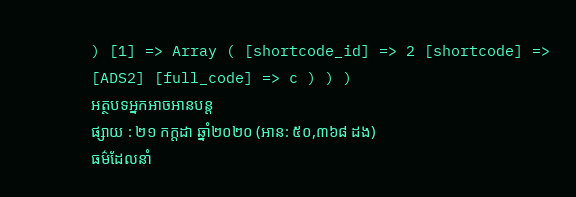) [1] => Array ( [shortcode_id] => 2 [shortcode] => [ADS2] [full_code] => c ) ) )
អត្ថបទអ្នកអាចអានបន្ត
ផ្សាយ : ២១ កក្តដា ឆ្នាំ២០២០ (អាន: ៥០,៣៦៨ ដង)
ធម៌ដែលនាំ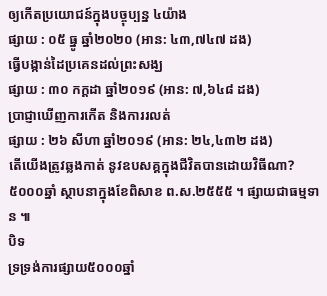ឲ្យកើតប្រយោជន៍ក្នុងបច្ចុប្បន្ន ៤យ៉ាង
ផ្សាយ : ០៥ ធ្នូ ឆ្នាំ២០២០ (អាន: ៤៣,៧៤៧ ដង)
ធ្វើបង្កាន់ដៃប្រគេនដល់ព្រះសង្ឃ
ផ្សាយ : ៣០ កក្តដា ឆ្នាំ២០១៩ (អាន: ៧,៦៤៨ ដង)
ប្រាជ្ញាឃើញការកើត និងការរលត់
ផ្សាយ : ២៦ សីហា ឆ្នាំ២០១៩ (អាន: ២៤,៤៣២ ដង)
តើយើងត្រូវឆ្លងកាត់ នូវឧបសគ្គក្នុងជីវិតបានដោយវិធីណា?
៥០០០ឆ្នាំ ស្ថាបនាក្នុងខែពិសាខ ព.ស.២៥៥៥ ។ ផ្សាយជាធម្មទាន ៕
បិទ
ទ្រទ្រង់ការផ្សាយ៥០០០ឆ្នាំ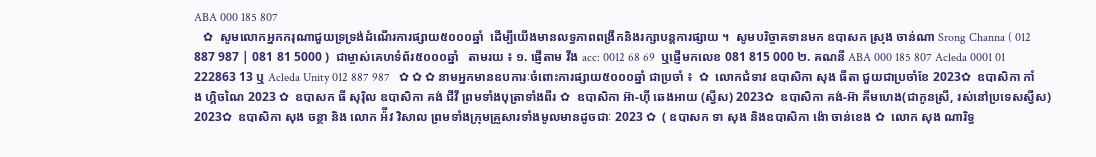ABA 000 185 807
   ✿  សូមលោកអ្នកករុណាជួយទ្រទ្រង់ដំណើរការផ្សាយ៥០០០ឆ្នាំ  ដើម្បីយើងមានលទ្ធភាពពង្រីកនិងរក្សាបន្តការផ្សាយ ។  សូមបរិច្ចាគទានមក ឧបាសក ស្រុង ចាន់ណា Srong Channa ( 012 887 987 | 081 81 5000 )  ជាម្ចាស់គេហទំព័រ៥០០០ឆ្នាំ   តាមរយ ៖ ១. ផ្ញើតាម វីង acc: 0012 68 69  ឬផ្ញើមកលេខ 081 815 000 ២. គណនី ABA 000 185 807 Acleda 0001 01 222863 13 ឬ Acleda Unity 012 887 987   ✿ ✿ ✿ នាមអ្នកមានឧបការៈចំពោះការផ្សាយ៥០០០ឆ្នាំ ជាប្រចាំ ៖  ✿  លោកជំទាវ ឧបាសិកា សុង ធីតា ជួយជាប្រចាំខែ 2023✿  ឧបាសិកា កាំង ហ្គិចណៃ 2023 ✿  ឧបាសក ធី សុរ៉ិល ឧបាសិកា គង់ ជីវី ព្រមទាំងបុត្រាទាំងពីរ ✿  ឧបាសិកា អ៊ា-ហុី ឆេងអាយ (ស្វីស) 2023✿  ឧបាសិកា គង់-អ៊ា គីមហេង(ជាកូនស្រី, រស់នៅប្រទេសស្វីស) 2023✿  ឧបាសិកា សុង ចន្ថា និង លោក អ៉ីវ វិសាល ព្រមទាំងក្រុមគ្រួសារទាំងមូលមានដូចជាៈ 2023 ✿  ( ឧបាសក ទា សុង និងឧបាសិកា ង៉ោ ចាន់ខេង ✿  លោក សុង ណារិទ្ធ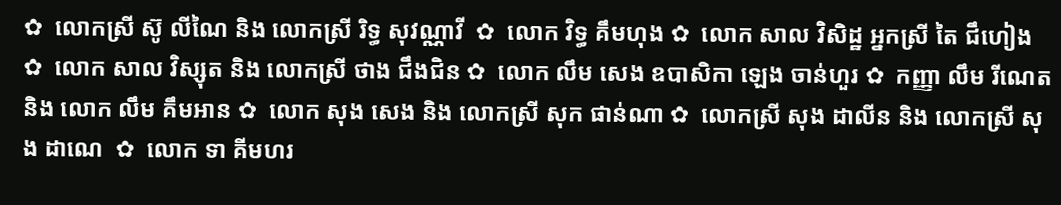✿  លោកស្រី ស៊ូ លីណៃ និង លោកស្រី រិទ្ធ សុវណ្ណាវី  ✿  លោក វិទ្ធ គឹមហុង ✿  លោក សាល វិសិដ្ឋ អ្នកស្រី តៃ ជឹហៀង ✿  លោក សាល វិស្សុត និង លោកស្រី ថាង ជឹងជិន ✿  លោក លឹម សេង ឧបាសិកា ឡេង ចាន់ហួរ ✿  កញ្ញា លឹម រីណេត និង លោក លឹម គឹមអាន ✿  លោក សុង សេង និង លោកស្រី សុក ផាន់ណា ✿  លោកស្រី សុង ដាលីន និង លោកស្រី សុង ដាណេ  ✿  លោក ទា គីមហរ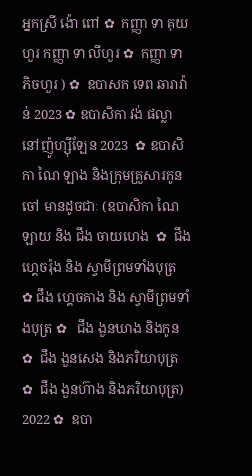អ្នកស្រី ង៉ោ ពៅ ✿  កញ្ញា ទា គុយហួរ កញ្ញា ទា លីហួរ ✿  កញ្ញា ទា ភិចហួរ ) ✿  ឧបាសក ទេព ឆារាវ៉ាន់ 2023 ✿ ឧបាសិកា វង់ ផល្លា នៅញ៉ូហ្ស៊ីឡែន 2023  ✿ ឧបាសិកា ណៃ ឡាង និងក្រុមគ្រួសារកូនចៅ មានដូចជាៈ (ឧបាសិកា ណៃ ឡាយ និង ជឹង ចាយហេង  ✿  ជឹង ហ្គេចរ៉ុង និង ស្វាមីព្រមទាំងបុត្រ  ✿ ជឹង ហ្គេចគាង និង ស្វាមីព្រមទាំងបុត្រ ✿   ជឹង ងួនឃាង និងកូន  ✿  ជឹង ងួនសេង និងភរិយាបុត្រ ✿  ជឹង ងួនហ៊ាង និងភរិយាបុត្រ)  2022 ✿  ឧបា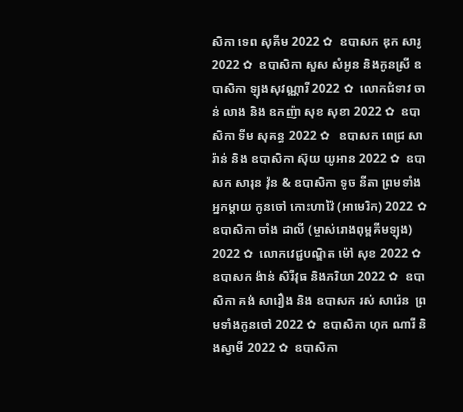សិកា ទេព សុគីម 2022 ✿  ឧបាសក ឌុក សារូ 2022 ✿  ឧបាសិកា សួស សំអូន និងកូនស្រី ឧបាសិកា ឡុងសុវណ្ណារី 2022 ✿  លោកជំទាវ ចាន់ លាង និង ឧកញ៉ា សុខ សុខា 2022 ✿  ឧបាសិកា ទីម សុគន្ធ 2022 ✿   ឧបាសក ពេជ្រ សារ៉ាន់ និង ឧបាសិកា ស៊ុយ យូអាន 2022 ✿  ឧបាសក សារុន វ៉ុន & ឧបាសិកា ទូច នីតា ព្រមទាំងអ្នកម្តាយ កូនចៅ កោះហាវ៉ៃ (អាមេរិក) 2022 ✿  ឧបាសិកា ចាំង ដាលី (ម្ចាស់រោងពុម្ពគីមឡុង) 2022 ✿  លោកវេជ្ជបណ្ឌិត ម៉ៅ សុខ 2022 ✿  ឧបាសក ង៉ាន់ សិរីវុធ និងភរិយា 2022 ✿  ឧបាសិកា គង់ សារឿង និង ឧបាសក រស់ សារ៉េន  ព្រមទាំងកូនចៅ 2022 ✿  ឧបាសិកា ហុក ណារី និងស្វាមី 2022 ✿  ឧបាសិកា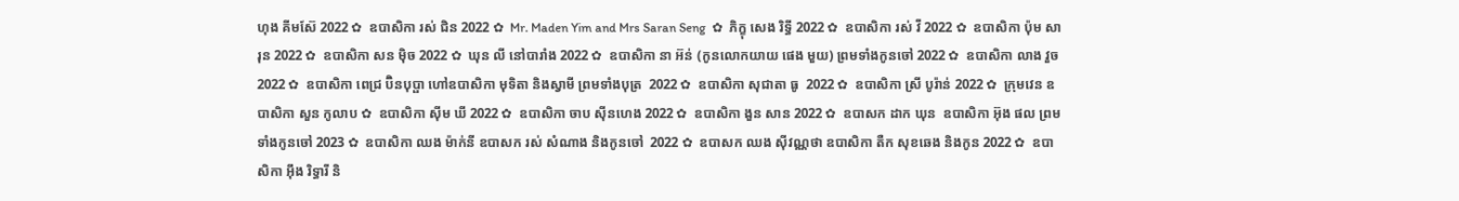ហុង គីមស៊ែ 2022 ✿  ឧបាសិកា រស់ ជិន 2022 ✿  Mr. Maden Yim and Mrs Saran Seng  ✿  ភិក្ខុ សេង រិទ្ធី 2022 ✿  ឧបាសិកា រស់ វី 2022 ✿  ឧបាសិកា ប៉ុម សារុន 2022 ✿  ឧបាសិកា សន ម៉ិច 2022 ✿  ឃុន លី នៅបារាំង 2022 ✿  ឧបាសិកា នា អ៊ន់ (កូនលោកយាយ ផេង មួយ) ព្រមទាំងកូនចៅ 2022 ✿  ឧបាសិកា លាង វួច  2022 ✿  ឧបាសិកា ពេជ្រ ប៊ិនបុប្ផា ហៅឧបាសិកា មុទិតា និងស្វាមី ព្រមទាំងបុត្រ  2022 ✿  ឧបាសិកា សុជាតា ធូ  2022 ✿  ឧបាសិកា ស្រី បូរ៉ាន់ 2022 ✿  ក្រុមវេន ឧបាសិកា សួន កូលាប ✿  ឧបាសិកា ស៊ីម ឃី 2022 ✿  ឧបាសិកា ចាប ស៊ីនហេង 2022 ✿  ឧបាសិកា ងួន សាន 2022 ✿  ឧបាសក ដាក ឃុន  ឧបាសិកា អ៊ុង ផល ព្រមទាំងកូនចៅ 2023 ✿  ឧបាសិកា ឈង ម៉ាក់នី ឧបាសក រស់ សំណាង និងកូនចៅ  2022 ✿  ឧបាសក ឈង សុីវណ្ណថា ឧបាសិកា តឺក សុខឆេង និងកូន 2022 ✿  ឧបាសិកា អុឹង រិទ្ធារី និ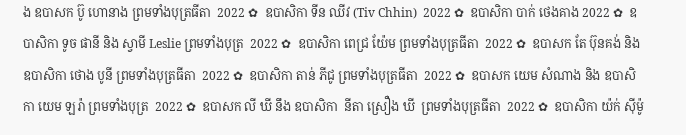ង ឧបាសក ប៊ូ ហោនាង ព្រមទាំងបុត្រធីតា  2022 ✿  ឧបាសិកា ទីន ឈីវ (Tiv Chhin)  2022 ✿  ឧបាសិកា បាក់ ថេងគាង 2022 ✿  ឧបាសិកា ទូច ផានី និង ស្វាមី Leslie ព្រមទាំងបុត្រ  2022 ✿  ឧបាសិកា ពេជ្រ យ៉ែម ព្រមទាំងបុត្រធីតា  2022 ✿  ឧបាសក តែ ប៊ុនគង់ និង ឧបាសិកា ថោង បូនី ព្រមទាំងបុត្រធីតា  2022 ✿  ឧបាសិកា តាន់ ភីជូ ព្រមទាំងបុត្រធីតា  2022 ✿  ឧបាសក យេម សំណាង និង ឧបាសិកា យេម ឡរ៉ា ព្រមទាំងបុត្រ  2022 ✿  ឧបាសក លី ឃី នឹង ឧបាសិកា  នីតា ស្រឿង ឃី  ព្រមទាំងបុត្រធីតា  2022 ✿  ឧបាសិកា យ៉ក់ សុីម៉ូ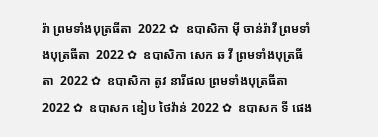រ៉ា ព្រមទាំងបុត្រធីតា  2022 ✿  ឧបាសិកា មុី ចាន់រ៉ាវី ព្រមទាំងបុត្រធីតា  2022 ✿  ឧបាសិកា សេក ឆ វី ព្រមទាំងបុត្រធីតា  2022 ✿  ឧបាសិកា តូវ នារីផល ព្រមទាំងបុត្រធីតា  2022 ✿  ឧបាសក ឌៀប ថៃវ៉ាន់ 2022 ✿  ឧបាសក ទី ផេង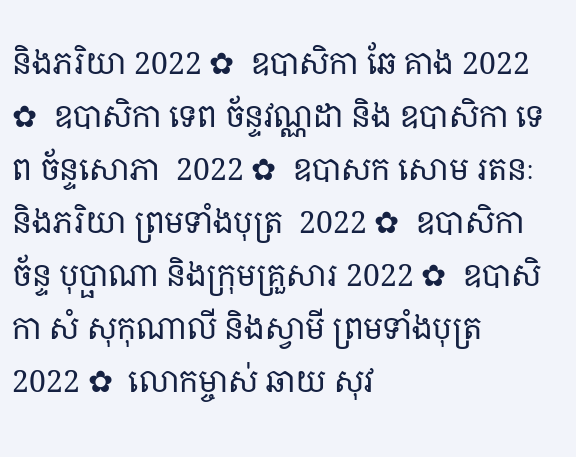និងភរិយា 2022 ✿  ឧបាសិកា ឆែ គាង 2022 ✿  ឧបាសិកា ទេព ច័ន្ទវណ្ណដា និង ឧបាសិកា ទេព ច័ន្ទសោភា  2022 ✿  ឧបាសក សោម រតនៈ និងភរិយា ព្រមទាំងបុត្រ  2022 ✿  ឧបាសិកា ច័ន្ទ បុប្ផាណា និងក្រុមគ្រួសារ 2022 ✿  ឧបាសិកា សំ សុកុណាលី និងស្វាមី ព្រមទាំងបុត្រ  2022 ✿  លោកម្ចាស់ ឆាយ សុវ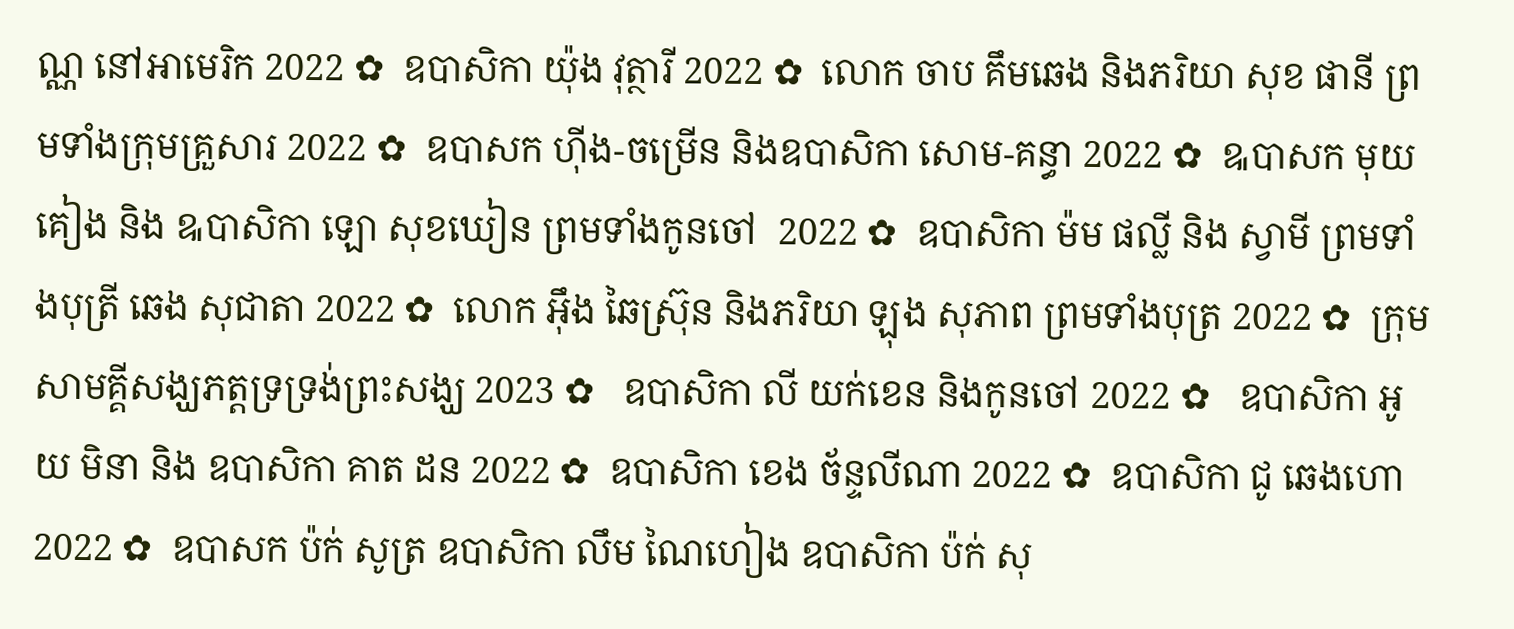ណ្ណ នៅអាមេរិក 2022 ✿  ឧបាសិកា យ៉ុង វុត្ថារី 2022 ✿  លោក ចាប គឹមឆេង និងភរិយា សុខ ផានី ព្រមទាំងក្រុមគ្រួសារ 2022 ✿  ឧបាសក ហ៊ីង-ចម្រើន និងឧបាសិកា សោម-គន្ធា 2022 ✿  ឩបាសក មុយ គៀង និង ឩបាសិកា ឡោ សុខឃៀន ព្រមទាំងកូនចៅ  2022 ✿  ឧបាសិកា ម៉ម ផល្លី និង ស្វាមី ព្រមទាំងបុត្រី ឆេង សុជាតា 2022 ✿  លោក អ៊ឹង ឆៃស្រ៊ុន និងភរិយា ឡុង សុភាព ព្រមទាំងបុត្រ 2022 ✿  ក្រុមសាមគ្គីសង្ឃភត្តទ្រទ្រង់ព្រះសង្ឃ 2023 ✿   ឧបាសិកា លី យក់ខេន និងកូនចៅ 2022 ✿   ឧបាសិកា អូយ មិនា និង ឧបាសិកា គាត ដន 2022 ✿  ឧបាសិកា ខេង ច័ន្ទលីណា 2022 ✿  ឧបាសិកា ជូ ឆេងហោ 2022 ✿  ឧបាសក ប៉ក់ សូត្រ ឧបាសិកា លឹម ណៃហៀង ឧបាសិកា ប៉ក់ សុ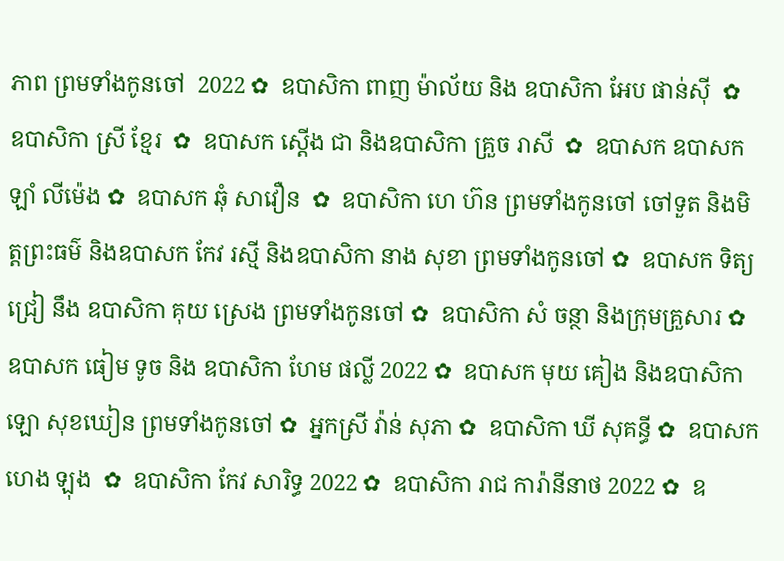ភាព ព្រមទាំងកូនចៅ  2022 ✿  ឧបាសិកា ពាញ ម៉ាល័យ និង ឧបាសិកា អែប ផាន់ស៊ី  ✿  ឧបាសិកា ស្រី ខ្មែរ  ✿  ឧបាសក ស្តើង ជា និងឧបាសិកា គ្រួច រាសី  ✿  ឧបាសក ឧបាសក ឡាំ លីម៉េង ✿  ឧបាសក ឆុំ សាវឿន  ✿  ឧបាសិកា ហេ ហ៊ន ព្រមទាំងកូនចៅ ចៅទួត និងមិត្តព្រះធម៌ និងឧបាសក កែវ រស្មី និងឧបាសិកា នាង សុខា ព្រមទាំងកូនចៅ ✿  ឧបាសក ទិត្យ ជ្រៀ នឹង ឧបាសិកា គុយ ស្រេង ព្រមទាំងកូនចៅ ✿  ឧបាសិកា សំ ចន្ថា និងក្រុមគ្រួសារ ✿  ឧបាសក ធៀម ទូច និង ឧបាសិកា ហែម ផល្លី 2022 ✿  ឧបាសក មុយ គៀង និងឧបាសិកា ឡោ សុខឃៀន ព្រមទាំងកូនចៅ ✿  អ្នកស្រី វ៉ាន់ សុភា ✿  ឧបាសិកា ឃី សុគន្ធី ✿  ឧបាសក ហេង ឡុង  ✿  ឧបាសិកា កែវ សារិទ្ធ 2022 ✿  ឧបាសិកា រាជ ការ៉ានីនាថ 2022 ✿  ឧ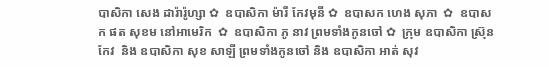បាសិកា សេង ដារ៉ារ៉ូហ្សា ✿  ឧបាសិកា ម៉ារី កែវមុនី ✿  ឧបាសក ហេង សុភា  ✿  ឧបាសក ផត សុខម នៅអាមេរិក  ✿  ឧបាសិកា ភូ នាវ ព្រមទាំងកូនចៅ ✿  ក្រុម ឧបាសិកា ស្រ៊ុន កែវ  និង ឧបាសិកា សុខ សាឡី ព្រមទាំងកូនចៅ និង ឧបាសិកា អាត់ សុវ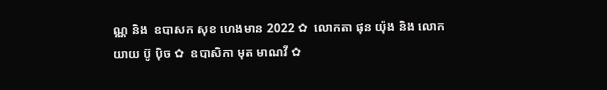ណ្ណ និង  ឧបាសក សុខ ហេងមាន 2022 ✿  លោកតា ផុន យ៉ុង និង លោកយាយ ប៊ូ ប៉ិច ✿  ឧបាសិកា មុត មាណវី ✿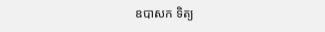ឧបាសក ទិត្យ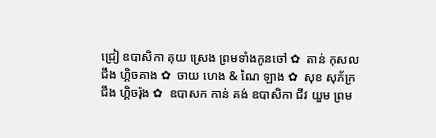ជ្រៀ ឧបាសិកា គុយ ស្រេង ព្រមទាំងកូនចៅ ✿  តាន់ កុសល  ជឹង ហ្គិចគាង ✿  ចាយ ហេង & ណៃ ឡាង ✿  សុខ សុភ័ក្រ ជឹង ហ្គិចរ៉ុង ✿  ឧបាសក កាន់ គង់ ឧបាសិកា ជីវ យួម ព្រម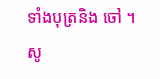ទាំងបុត្រនិង ចៅ ។  សូ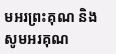មអរព្រះគុណ និង សូមអរគុណ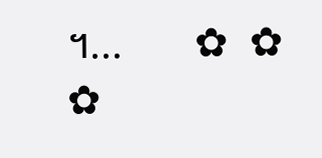។...       ✿  ✿  ✿